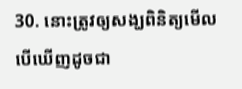30. នោះត្រូវឲ្យសង្ឃពិនិត្យមើល បើឃើញដូចជា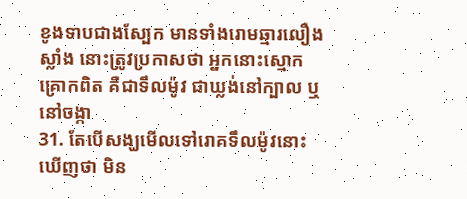ខូងទាបជាងស្បែក មានទាំងរោមឆ្មារលឿងស្លាំង នោះត្រូវប្រកាសថា អ្នកនោះស្មោកគ្រោកពិត គឺជាទឹលម៉ូវ ជាឃ្លង់នៅក្បាល ឬនៅចង្កា
31. តែបើសង្ឃមើលទៅរោគទឹលម៉ូវនោះឃើញថា មិន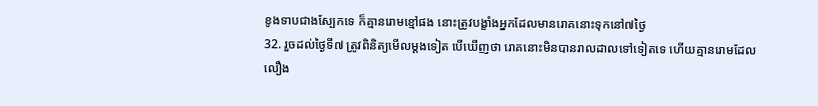ខូងទាបជាងស្បែកទេ ក៏គ្មានរោមខ្មៅផង នោះត្រូវបង្ខាំងអ្នកដែលមានរោគនោះទុកនៅ៧ថ្ងៃ
32. រួចដល់ថ្ងៃទី៧ ត្រូវពិនិត្យមើលម្តងទៀត បើឃើញថា រោគនោះមិនបានរាលដាលទៅទៀតទេ ហើយគ្មានរោមដែលលឿង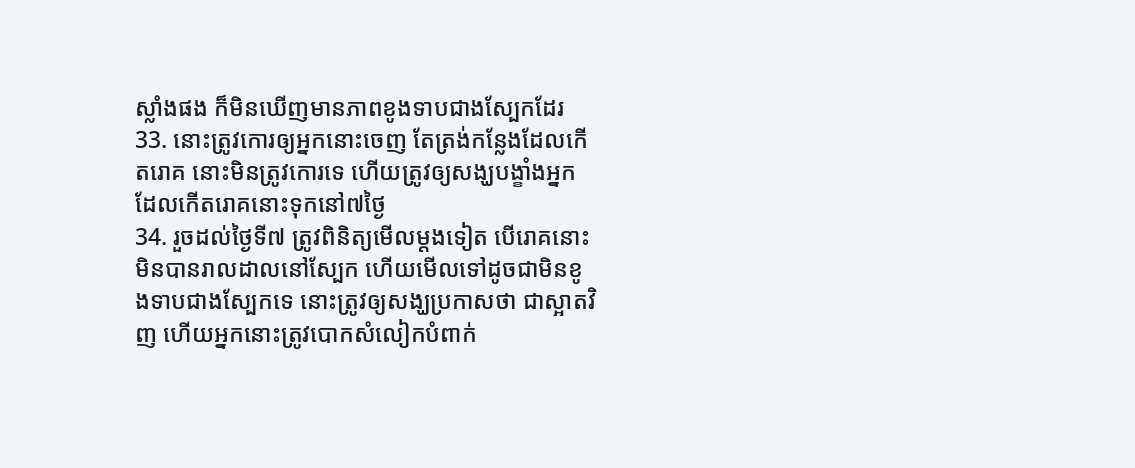ស្លាំងផង ក៏មិនឃើញមានភាពខូងទាបជាងស្បែកដែរ
33. នោះត្រូវកោរឲ្យអ្នកនោះចេញ តែត្រង់កន្លែងដែលកើតរោគ នោះមិនត្រូវកោរទេ ហើយត្រូវឲ្យសង្ឃបង្ខាំងអ្នកដែលកើតរោគនោះទុកនៅ៧ថ្ងៃ
34. រួចដល់ថ្ងៃទី៧ ត្រូវពិនិត្យមើលម្តងទៀត បើរោគនោះមិនបានរាលដាលនៅស្បែក ហើយមើលទៅដូចជាមិនខូងទាបជាងស្បែកទេ នោះត្រូវឲ្យសង្ឃប្រកាសថា ជាស្អាតវិញ ហើយអ្នកនោះត្រូវបោកសំលៀកបំពាក់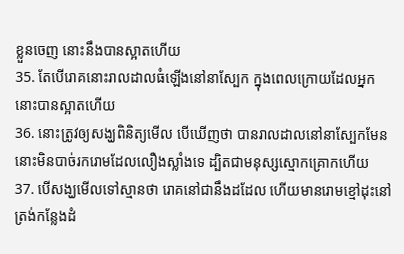ខ្លួនចេញ នោះនឹងបានស្អាតហើយ
35. តែបើរោគនោះរាលដាលធំឡើងនៅនាស្បែក ក្នុងពេលក្រោយដែលអ្នកនោះបានស្អាតហើយ
36. នោះត្រូវឲ្យសង្ឃពិនិត្យមើល បើឃើញថា បានរាលដាលនៅនាស្បែកមែន នោះមិនបាច់រករោមដែលលឿងស្លាំងទេ ដ្បិតជាមនុស្សស្មោកគ្រោកហើយ
37. បើសង្ឃមើលទៅស្មានថា រោគនៅជានឹងដដែល ហើយមានរោមខ្មៅដុះនៅត្រង់កន្លែងដំ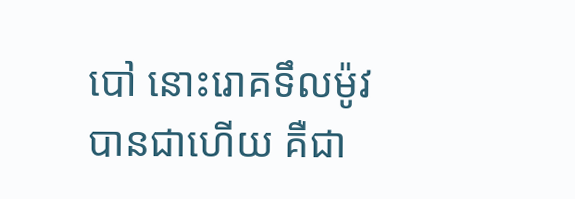បៅ នោះរោគទឹលម៉ូវបានជាហើយ គឺជា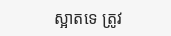ស្អាតទេ ត្រូវ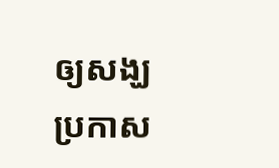ឲ្យសង្ឃប្រកាស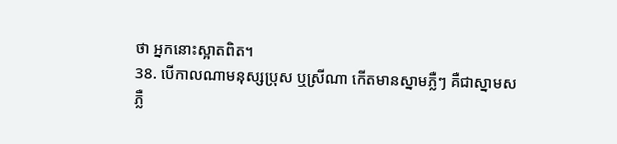ថា អ្នកនោះស្អាតពិត។
38. បើកាលណាមនុស្សប្រុស ឬស្រីណា កើតមានស្នាមភ្លឺៗ គឺជាស្នាមសភ្លឺ